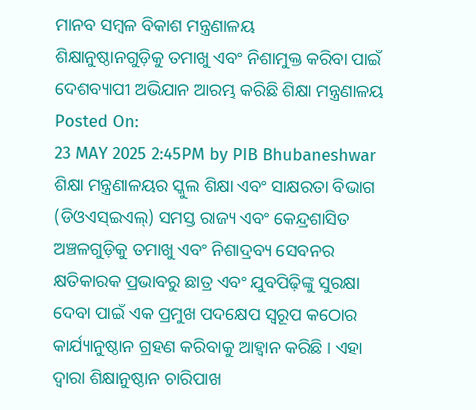ମାନବ ସମ୍ବଳ ବିକାଶ ମନ୍ତ୍ରଣାଳୟ
ଶିକ୍ଷାନୁଷ୍ଠାନଗୁଡ଼ିକୁ ତମାଖୁ ଏବଂ ନିଶାମୁକ୍ତ କରିବା ପାଇଁ ଦେଶବ୍ୟାପୀ ଅଭିଯାନ ଆରମ୍ଭ କରିଛି ଶିକ୍ଷା ମନ୍ତ୍ରଣାଳୟ
Posted On:
23 MAY 2025 2:45PM by PIB Bhubaneshwar
ଶିକ୍ଷା ମନ୍ତ୍ରଣାଳୟର ସ୍କୁଲ ଶିକ୍ଷା ଏବଂ ସାକ୍ଷରତା ବିଭାଗ (ଡିଓଏସ୍ଇଏଲ୍) ସମସ୍ତ ରାଜ୍ୟ ଏବଂ କେନ୍ଦ୍ରଶାସିତ ଅଞ୍ଚଳଗୁଡ଼ିକୁ ତମାଖୁ ଏବଂ ନିଶାଦ୍ରବ୍ୟ ସେବନର କ୍ଷତିକାରକ ପ୍ରଭାବରୁ ଛାତ୍ର ଏବଂ ଯୁବପିଢ଼ିଙ୍କୁ ସୁରକ୍ଷା ଦେବା ପାଇଁ ଏକ ପ୍ରମୁଖ ପଦକ୍ଷେପ ସ୍ୱରୂପ କଠୋର କାର୍ଯ୍ୟାନୁଷ୍ଠାନ ଗ୍ରହଣ କରିବାକୁ ଆହ୍ୱାନ କରିଛି । ଏହା ଦ୍ଵାରା ଶିକ୍ଷାନୁଷ୍ଠାନ ଚାରିପାଖ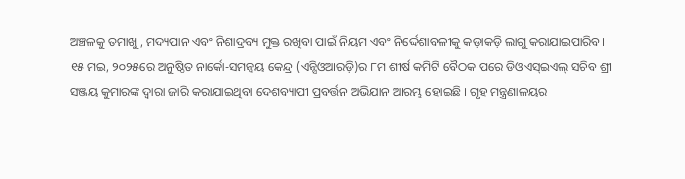ଅଞ୍ଚଳକୁ ତମାଖୁ, ମଦ୍ୟପାନ ଏବଂ ନିଶାଦ୍ରବ୍ୟ ମୁକ୍ତ ରଖିବା ପାଇଁ ନିୟମ ଏବଂ ନିର୍ଦ୍ଦେଶାବଳୀକୁ କଡ଼ାକଡ଼ି ଲାଗୁ କରାଯାଇପାରିବ।
୧୫ ମଇ, ୨୦୨୫ରେ ଅନୁଷ୍ଠିତ ନାର୍କୋ-ସମନ୍ୱୟ କେନ୍ଦ୍ର (ଏନ୍ସିଓଆରଡ଼ି)ର ୮ମ ଶୀର୍ଷ କମିଟି ବୈଠକ ପରେ ଡିଓଏସ୍ଇଏଲ୍ ସଚିବ ଶ୍ରୀ ସଞ୍ଜୟ କୁମାରଙ୍କ ଦ୍ୱାରା ଜାରି କରାଯାଇଥିବା ଦେଶବ୍ୟାପୀ ପ୍ରବର୍ତ୍ତନ ଅଭିଯାନ ଆରମ୍ଭ ହୋଇଛି । ଗୃହ ମନ୍ତ୍ରଣାଳୟର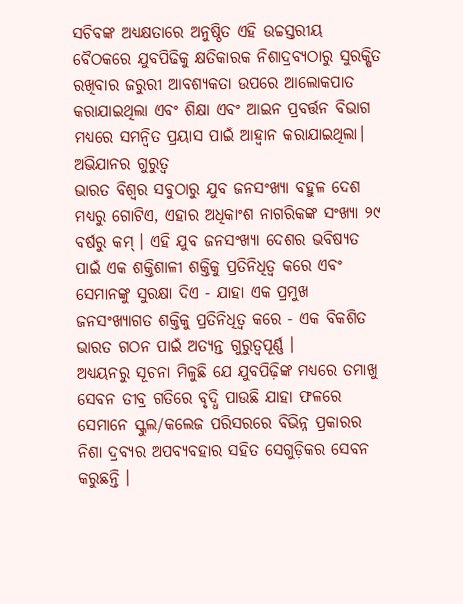ସଚିବଙ୍କ ଅଧ୍ୟକ୍ଷତାରେ ଅନୁଷ୍ଠିତ ଏହି ଉଚ୍ଚସ୍ତରୀୟ ବୈଠକରେ ଯୁବପିଢିକୁ କ୍ଷତିକାରକ ନିଶାଦ୍ରବ୍ୟଠାରୁ ସୁରକ୍ଷିତ ରଖିବାର ଜରୁରୀ ଆବଶ୍ୟକତା ଉପରେ ଆଲୋକପାତ କରାଯାଇଥିଲା ଏବଂ ଶିକ୍ଷା ଏବଂ ଆଇନ ପ୍ରବର୍ତ୍ତନ ବିଭାଗ ମଧ୍ୟରେ ସମନ୍ୱିତ ପ୍ରୟାସ ପାଇଁ ଆହ୍ୱାନ କରାଯାଇଥିଲା।
ଅଭିଯାନର ଗୁରୁତ୍ୱ
ଭାରତ ବିଶ୍ୱର ସବୁଠାରୁ ଯୁବ ଜନସଂଖ୍ୟା ବହୁଳ ଦେଶ ମଧ୍ୟରୁ ଗୋଟିଏ, ଏହାର ଅଧିକାଂଶ ନାଗରିକଙ୍କ ସଂଖ୍ୟା ୨୯ ବର୍ଷରୁ କମ୍ । ଏହି ଯୁବ ଜନସଂଖ୍ୟା ଦେଶର ଭବିଷ୍ୟତ ପାଇଁ ଏକ ଶକ୍ତିଶାଳୀ ଶକ୍ତିକୁ ପ୍ରତିନିଧିତ୍ୱ କରେ ଏବଂ ସେମାନଙ୍କୁ ସୁରକ୍ଷା ଦିଏ - ଯାହା ଏକ ପ୍ରମୁଖ ଜନସଂଖ୍ୟାଗତ ଶକ୍ତିକୁ ପ୍ରତିନିଧିତ୍ୱ କରେ - ଏକ ବିକଶିତ ଭାରତ ଗଠନ ପାଇଁ ଅତ୍ୟନ୍ତ ଗୁରୁତ୍ୱପୂର୍ଣ୍ଣ ।
ଅଧ୍ୟୟନରୁ ସୂଚନା ମିଳୁଛି ଯେ ଯୁବପିଢ଼ିଙ୍କ ମଧ୍ୟରେ ତମାଖୁ ସେବନ ତୀବ୍ର ଗତିରେ ବୃଦ୍ଧି ପାଉଛି ଯାହା ଫଳରେ ସେମାନେ ସ୍କୁଲ/କଲେଜ ପରିସରରେ ବିଭିନ୍ନ ପ୍ରକାରର ନିଶା ଦ୍ରବ୍ୟର ଅପବ୍ୟବହାର ସହିତ ସେଗୁଡ଼ିକର ସେବନ କରୁଛନ୍ତି ।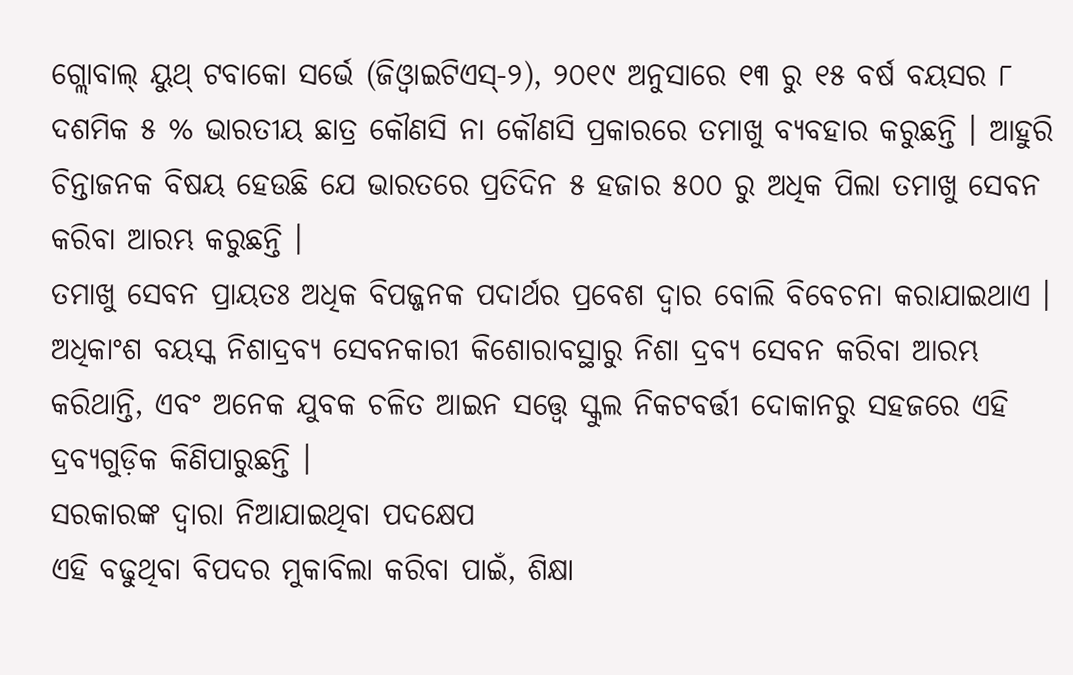ଗ୍ଲୋବାଲ୍ ୟୁଥ୍ ଟବାକୋ ସର୍ଭେ (ଜିଓ୍ୱାଇଟିଏସ୍-୨), ୨୦୧୯ ଅନୁସାରେ ୧୩ ରୁ ୧୫ ବର୍ଷ ବୟସର ୮ ଦଶମିକ ୫ % ଭାରତୀୟ ଛାତ୍ର କୌଣସି ନା କୌଣସି ପ୍ରକାରରେ ତମାଖୁ ବ୍ୟବହାର କରୁଛନ୍ତି । ଆହୁରି ଚିନ୍ତାଜନକ ବିଷୟ ହେଉଛି ଯେ ଭାରତରେ ପ୍ରତିଦିନ ୫ ହଜାର ୫୦୦ ରୁ ଅଧିକ ପିଲା ତମାଖୁ ସେବନ କରିବା ଆରମ୍ଭ କରୁଛନ୍ତି ।
ତମାଖୁ ସେବନ ପ୍ରାୟତଃ ଅଧିକ ବିପଜ୍ଜନକ ପଦାର୍ଥର ପ୍ରବେଶ ଦ୍ୱାର ବୋଲି ବିବେଚନା କରାଯାଇଥାଏ । ଅଧିକାଂଶ ବୟସ୍କ ନିଶାଦ୍ରବ୍ୟ ସେବନକାରୀ କିଶୋରାବସ୍ଥାରୁ ନିଶା ଦ୍ରବ୍ୟ ସେବନ କରିବା ଆରମ୍ଭ କରିଥାନ୍ତି, ଏବଂ ଅନେକ ଯୁବକ ଚଳିତ ଆଇନ ସତ୍ତ୍ୱେ ସ୍କୁଲ ନିକଟବର୍ତ୍ତୀ ଦୋକାନରୁ ସହଜରେ ଏହି ଦ୍ରବ୍ୟଗୁଡ଼ିକ କିଣିପାରୁଛନ୍ତି ।
ସରକାରଙ୍କ ଦ୍ୱାରା ନିଆଯାଇଥିବା ପଦକ୍ଷେପ
ଏହି ବଢୁଥିବା ବିପଦର ମୁକାବିଲା କରିବା ପାଇଁ, ଶିକ୍ଷା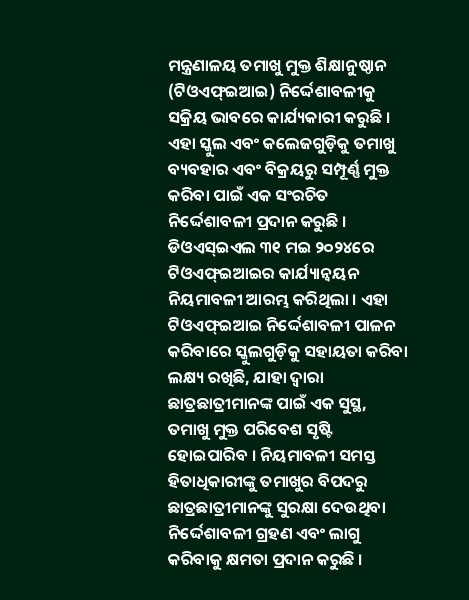ମନ୍ତ୍ରଣାଳୟ ତମାଖୁ ମୁକ୍ତ ଶିକ୍ଷାନୁଷ୍ଠାନ (ଟିଓଏଫ୍ଇଆଇ) ନିର୍ଦ୍ଦେଶାବଳୀକୁ ସକ୍ରିୟ ଭାବରେ କାର୍ଯ୍ୟକାରୀ କରୁଛି । ଏହା ସ୍କୁଲ ଏବଂ କଲେଜଗୁଡ଼ିକୁ ତମାଖୁ ବ୍ୟବହାର ଏବଂ ବିକ୍ରୟରୁ ସମ୍ପୂର୍ଣ୍ଣ ମୁକ୍ତ କରିବା ପାଇଁ ଏକ ସଂରଚିତ ନିର୍ଦ୍ଦେଶାବଳୀ ପ୍ରଦାନ କରୁଛି । ଡିଓଏସ୍ଇଏଲ ୩୧ ମଇ ୨୦୨୪ରେ ଟିଓଏଫ୍ଇଆଇର କାର୍ଯ୍ୟାନ୍ୱୟନ ନିୟମାବଳୀ ଆରମ୍ଭ କରିଥିଲା । ଏହା ଟିଓଏଫ୍ଇଆଇ ନିର୍ଦ୍ଦେଶାବଳୀ ପାଳନ କରିବାରେ ସ୍କୁଲଗୁଡ଼ିକୁ ସହାୟତା କରିବା ଲକ୍ଷ୍ୟ ରଖିଛି, ଯାହା ଦ୍ଵାରା ଛାତ୍ରଛାତ୍ରୀମାନଙ୍କ ପାଇଁ ଏକ ସୁସ୍ଥ, ତମାଖୁ ମୁକ୍ତ ପରିବେଶ ସୃଷ୍ଟି ହୋଇପାରିବ । ନିୟମାବଳୀ ସମସ୍ତ ହିତାଧିକାରୀଙ୍କୁ ତମାଖୁର ବିପଦରୁ ଛାତ୍ରଛାତ୍ରୀମାନଙ୍କୁ ସୁରକ୍ଷା ଦେଉଥିବା ନିର୍ଦ୍ଦେଶାବଳୀ ଗ୍ରହଣ ଏବଂ ଲାଗୁ କରିବାକୁ କ୍ଷମତା ପ୍ରଦାନ କରୁଛି ।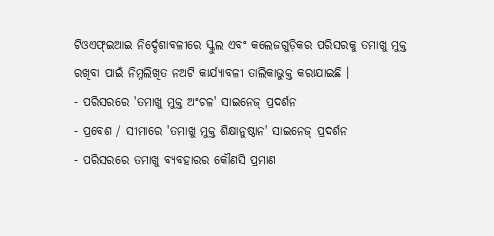ଟିଓଏଫ୍ଇଆଇ ନିର୍ଦ୍ଦେଶାବଳୀରେ ସ୍କୁଲ ଏବଂ କଲେଜଗୁଡ଼ିକର ପରିସରକୁ ତମାଖୁ ମୁକ୍ତ ରଖିବା ପାଇଁ ନିମ୍ନଲିଖିତ ନଅଟି କାର୍ଯ୍ୟାବଳୀ ତାଲିକାଭୁକ୍ତ କରାଯାଇଛି ।
- ପରିସରରେ 'ତମାଖୁ ମୁକ୍ତ ଅଂଚଳ' ସାଇନେଜ୍ ପ୍ରଦର୍ଶନ
- ପ୍ରବେଶ / ସୀମାରେ 'ତମାଖୁ ମୁକ୍ତ ଶିକ୍ଷାନୁଷ୍ଠାନ' ସାଇନେଜ୍ ପ୍ରଦର୍ଶନ
- ପରିସରରେ ତମାଖୁ ବ୍ୟବହାରର କୌଣସି ପ୍ରମାଣ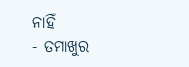ନାହିଁ
- ତମାଖୁର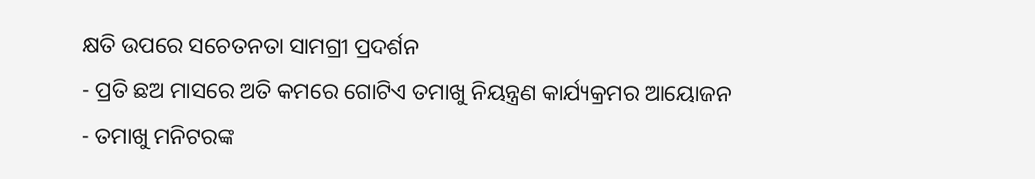କ୍ଷତି ଉପରେ ସଚେତନତା ସାମଗ୍ରୀ ପ୍ରଦର୍ଶନ
- ପ୍ରତି ଛଅ ମାସରେ ଅତି କମରେ ଗୋଟିଏ ତମାଖୁ ନିୟନ୍ତ୍ରଣ କାର୍ଯ୍ୟକ୍ରମର ଆୟୋଜନ
- ତମାଖୁ ମନିଟରଙ୍କ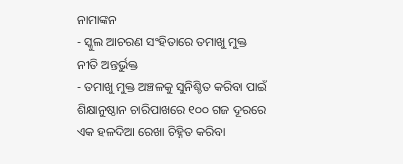ନାମାଙ୍କନ
- ସ୍କୁଲ ଆଚରଣ ସଂହିତାରେ ତମାଖୁ ମୁକ୍ତ ନୀତି ଅନ୍ତର୍ଭୁକ୍ତ
- ତମାଖୁ ମୁକ୍ତ ଅଞ୍ଚଳକୁ ସୁନିଶ୍ଚିତ କରିବା ପାଇଁ ଶିକ୍ଷାନୁଷ୍ଠାନ ଚାରିପାଖରେ ୧୦୦ ଗଜ ଦୂରରେ ଏକ ହଳଦିଆ ରେଖା ଚିହ୍ନିତ କରିବା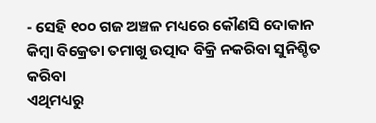- ସେହି ୧୦୦ ଗଜ ଅଞ୍ଚଳ ମଧ୍ୟରେ କୌଣସି ଦୋକାନ କିମ୍ବା ବିକ୍ରେତା ତମାଖୁ ଉତ୍ପାଦ ବିକ୍ରି ନକରିବା ସୁନିଶ୍ଚିତ କରିବା
ଏଥିମଧ୍ୟରୁ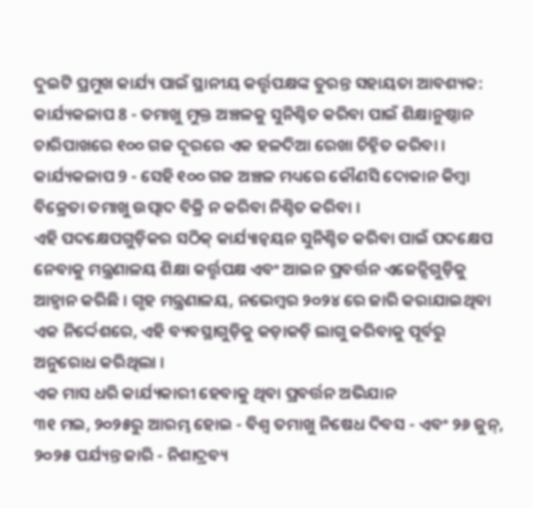ଦୁଇଟି ପ୍ରମୁଖ କାର୍ଯ୍ୟ ପାଇଁ ସ୍ଥାନୀୟ କର୍ତ୍ତୃପକ୍ଷଙ୍କ ତୁରନ୍ତ ସହାୟତା ଆବଶ୍ୟକ:
କାର୍ଯ୍ୟକଳାପ 8 - ତମାଖୁ ମୁକ୍ତ ଅଞ୍ଚଳକୁ ସୁନିଶ୍ଚିତ କରିବା ପାଇଁ ଶିକ୍ଷାନୁଷ୍ଠାନ ଚାରିପାଖରେ ୧୦୦ ଗଜ ଦୂରରେ ଏକ ହଳଦିଆ ରେଖା ଚିହ୍ନିତ କରିବା ।
କାର୍ଯ୍ୟକଳାପ 9 - ସେହି ୧୦୦ ଗଜ ଅଞ୍ଚଳ ମଧ୍ୟରେ କୌଣସି ଦୋକାନ କିମ୍ବା ବିକ୍ରେତା ତମାଖୁ ଉତ୍ପାଦ ବିକ୍ରି ନ କରିବା ନିଶ୍ଚିତ କରିବା ।
ଏହି ପଦକ୍ଷେପଗୁଡ଼ିକର ସଠିକ୍ କାର୍ଯ୍ୟାନ୍ୱୟନ ସୁନିଶ୍ଚିତ କରିବା ପାଇଁ ପଦକ୍ଷେପ ନେବାକୁ ମନ୍ତ୍ରଣାଳୟ ଶିକ୍ଷା କର୍ତ୍ତୃପକ୍ଷ ଏବଂ ଆଇନ ପ୍ରବର୍ତ୍ତନ ଏଜେନ୍ସିଗୁଡ଼ିକୁ ଆହ୍ୱାନ କରିଛି । ଗୃହ ମନ୍ତ୍ରଣାଳୟ, ନଭେମ୍ବର ୨୦୨୪ ରେ ଜାରି କରାଯାଇଥିବା ଏକ ନିର୍ଦ୍ଦେଶରେ, ଏହି ବ୍ୟବସ୍ଥାଗୁଡ଼ିକୁ କଡ଼ାକଡ଼ି ଲାଗୁ କରିବାକୁ ପୂର୍ବରୁ ଅନୁରୋଧ କରିଥିଲା ।
ଏକ ମାସ ଧରି କାର୍ଯ୍ୟକାରୀ ହେବାକୁ ଥିବା ପ୍ରବର୍ତ୍ତନ ଅଭିଯାନ
୩୧ ମଇ, ୨୦୨୫ରୁ ଆରମ୍ଭ ହୋଇ - ବିଶ୍ୱ ତମାଖୁ ନିଷେଧ ଦିବସ - ଏବଂ ୨୬ ଜୁନ୍, ୨୦୨୫ ପର୍ଯ୍ୟନ୍ତ ଜାରି - ନିଶାଦ୍ରବ୍ୟ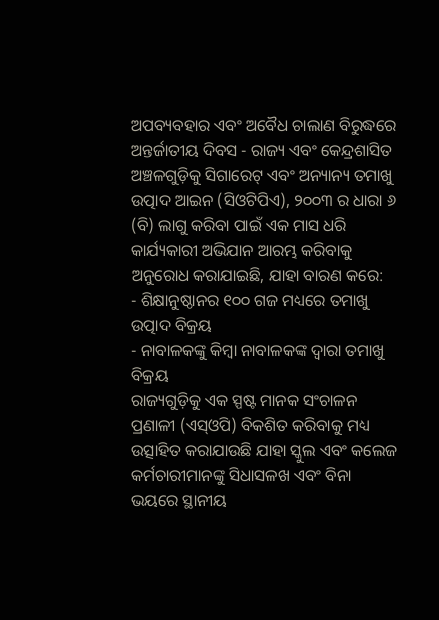ଅପବ୍ୟବହାର ଏବଂ ଅବୈଧ ଚାଲାଣ ବିରୁଦ୍ଧରେ ଅନ୍ତର୍ଜାତୀୟ ଦିବସ - ରାଜ୍ୟ ଏବଂ କେନ୍ଦ୍ରଶାସିତ ଅଞ୍ଚଳଗୁଡ଼ିକୁ ସିଗାରେଟ୍ ଏବଂ ଅନ୍ୟାନ୍ୟ ତମାଖୁ ଉତ୍ପାଦ ଆଇନ (ସିଓଟିପିଏ), ୨୦୦୩ ର ଧାରା ୬ (ବି) ଲାଗୁ କରିବା ପାଇଁ ଏକ ମାସ ଧରି କାର୍ଯ୍ୟକାରୀ ଅଭିଯାନ ଆରମ୍ଭ କରିବାକୁ ଅନୁରୋଧ କରାଯାଇଛି, ଯାହା ବାରଣ କରେ:
- ଶିକ୍ଷାନୁଷ୍ଠାନର ୧୦୦ ଗଜ ମଧ୍ୟରେ ତମାଖୁ ଉତ୍ପାଦ ବିକ୍ରୟ
- ନାବାଳକଙ୍କୁ କିମ୍ବା ନାବାଳକଙ୍କ ଦ୍ୱାରା ତମାଖୁ ବିକ୍ରୟ
ରାଜ୍ୟଗୁଡ଼ିକୁ ଏକ ସ୍ପଷ୍ଟ ମାନକ ସଂଚାଳନ ପ୍ରଣାଳୀ (ଏସ୍ଓପି) ବିକଶିତ କରିବାକୁ ମଧ୍ୟ ଉତ୍ସାହିତ କରାଯାଉଛି ଯାହା ସ୍କୁଲ ଏବଂ କଲେଜ କର୍ମଚାରୀମାନଙ୍କୁ ସିଧାସଳଖ ଏବଂ ବିନା ଭୟରେ ସ୍ଥାନୀୟ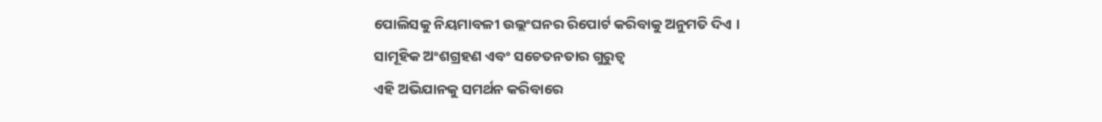ପୋଲିସକୁ ନିୟମାବଳୀ ଉଲ୍ଲଂଘନର ରିପୋର୍ଟ କରିବାକୁ ଅନୁମତି ଦିଏ ।
ସାମୂହିକ ଅଂଶଗ୍ରହଣ ଏବଂ ସଚେତନତାର ଗୁରୁତ୍ୱ
ଏହି ଅଭିଯାନକୁ ସମର୍ଥନ କରିବାରେ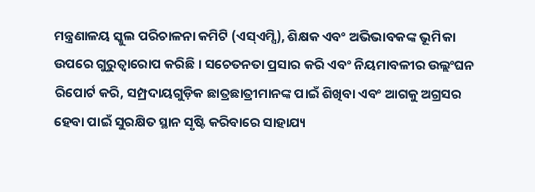ମନ୍ତ୍ରଣାଳୟ ସ୍କୁଲ ପରିଚାଳନା କମିଟି (ଏସ୍ଏମ୍ସି), ଶିକ୍ଷକ ଏବଂ ଅଭିଭାବକଙ୍କ ଭୂମିକା ଉପରେ ଗୁରୁତ୍ୱାରୋପ କରିଛି । ସଚେତନତା ପ୍ରସାର କରି ଏବଂ ନିୟମାବଳୀର ଉଲ୍ଲଂଘନ ରିପୋର୍ଟ କରି, ସମ୍ପ୍ରଦାୟଗୁଡ଼ିକ ଛାତ୍ରଛାତ୍ରୀମାନଙ୍କ ପାଇଁ ଶିଖିବା ଏବଂ ଆଗକୁ ଅଗ୍ରସର ହେବା ପାଇଁ ସୁରକ୍ଷିତ ସ୍ଥାନ ସୃଷ୍ଟି କରିବାରେ ସାହାଯ୍ୟ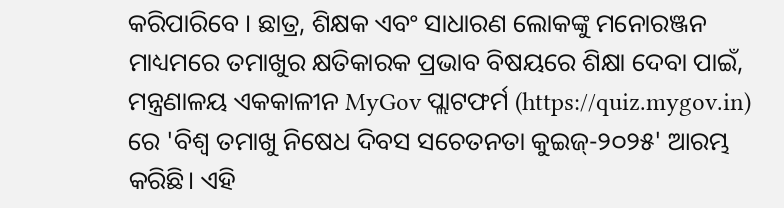କରିପାରିବେ । ଛାତ୍ର, ଶିକ୍ଷକ ଏବଂ ସାଧାରଣ ଲୋକଙ୍କୁ ମନୋରଞ୍ଜନ ମାଧ୍ୟମରେ ତମାଖୁର କ୍ଷତିକାରକ ପ୍ରଭାବ ବିଷୟରେ ଶିକ୍ଷା ଦେବା ପାଇଁ, ମନ୍ତ୍ରଣାଳୟ ଏକକାଳୀନ MyGov ପ୍ଲାଟଫର୍ମ (https://quiz.mygov.in) ରେ 'ବିଶ୍ୱ ତମାଖୁ ନିଷେଧ ଦିବସ ସଚେତନତା କୁଇଜ୍-୨୦୨୫' ଆରମ୍ଭ କରିଛି। ଏହି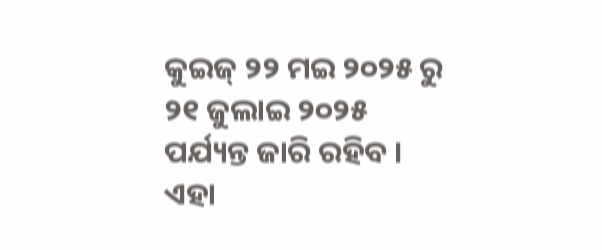କୁଇଜ୍ ୨୨ ମଇ ୨୦୨୫ ରୁ ୨୧ ଜୁଲାଇ ୨୦୨୫ ପର୍ଯ୍ୟନ୍ତ ଜାରି ରହିବ । ଏହା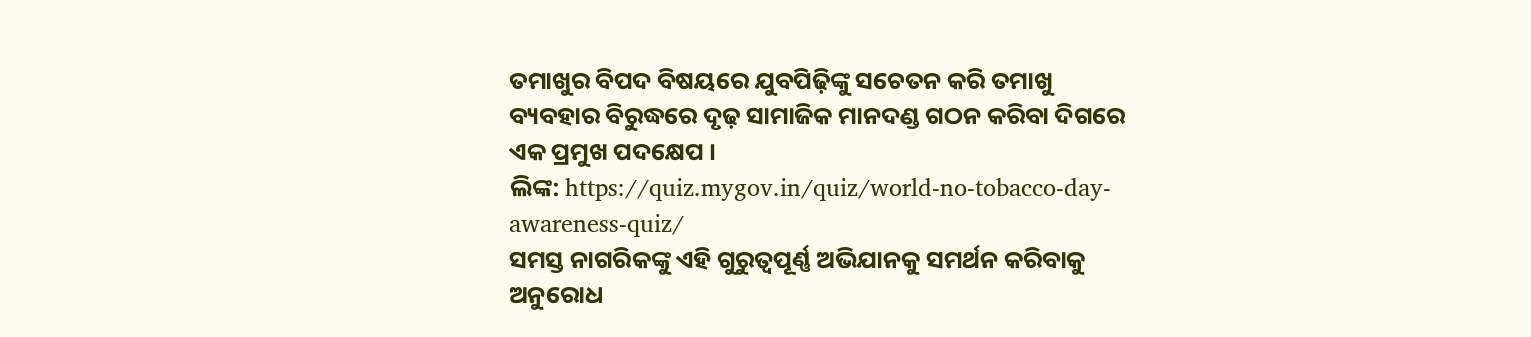ତମାଖୁର ବିପଦ ବିଷୟରେ ଯୁବପିଢ଼ିଙ୍କୁ ସଚେତନ କରି ତମାଖୁ ବ୍ୟବହାର ବିରୁଦ୍ଧରେ ଦୃଢ଼ ସାମାଜିକ ମାନଦଣ୍ଡ ଗଠନ କରିବା ଦିଗରେ ଏକ ପ୍ରମୁଖ ପଦକ୍ଷେପ ।
ଲିଙ୍କ: https://quiz.mygov.in/quiz/world-no-tobacco-day-awareness-quiz/
ସମସ୍ତ ନାଗରିକଙ୍କୁ ଏହି ଗୁରୁତ୍ୱପୂର୍ଣ୍ଣ ଅଭିଯାନକୁ ସମର୍ଥନ କରିବାକୁ ଅନୁରୋଧ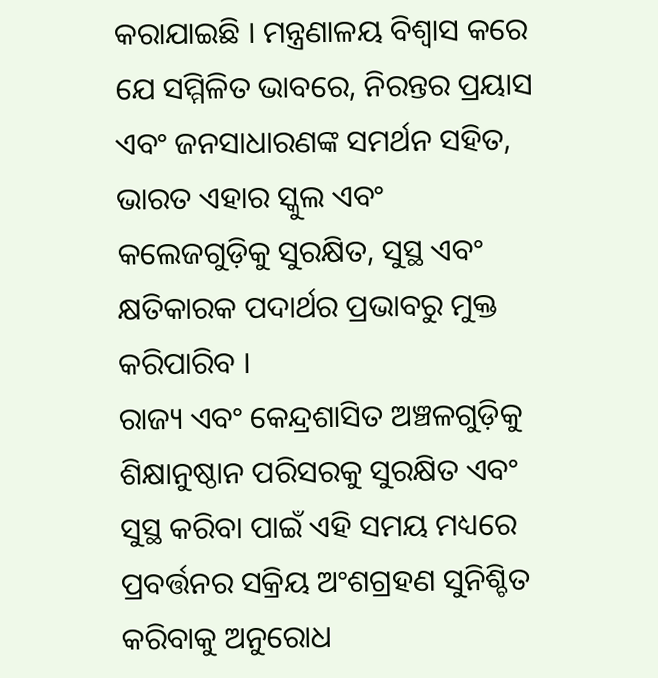କରାଯାଇଛି । ମନ୍ତ୍ରଣାଳୟ ବିଶ୍ୱାସ କରେ ଯେ ସମ୍ମିଳିତ ଭାବରେ, ନିରନ୍ତର ପ୍ରୟାସ ଏବଂ ଜନସାଧାରଣଙ୍କ ସମର୍ଥନ ସହିତ, ଭାରତ ଏହାର ସ୍କୁଲ ଏବଂ କଲେଜଗୁଡ଼ିକୁ ସୁରକ୍ଷିତ, ସୁସ୍ଥ ଏବଂ କ୍ଷତିକାରକ ପଦାର୍ଥର ପ୍ରଭାବରୁ ମୁକ୍ତ କରିପାରିବ ।
ରାଜ୍ୟ ଏବଂ କେନ୍ଦ୍ରଶାସିତ ଅଞ୍ଚଳଗୁଡ଼ିକୁ ଶିକ୍ଷାନୁଷ୍ଠାନ ପରିସରକୁ ସୁରକ୍ଷିତ ଏବଂ ସୁସ୍ଥ କରିବା ପାଇଁ ଏହି ସମୟ ମଧ୍ୟରେ ପ୍ରବର୍ତ୍ତନର ସକ୍ରିୟ ଅଂଶଗ୍ରହଣ ସୁନିଶ୍ଚିତ କରିବାକୁ ଅନୁରୋଧ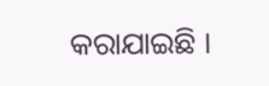କରାଯାଇଛି ।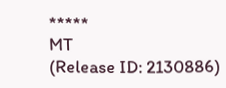*****
MT
(Release ID: 2130886)